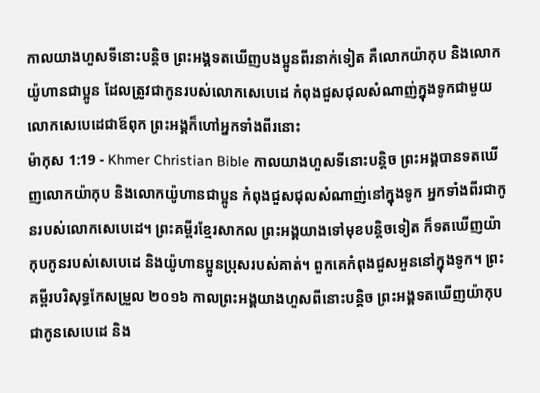កាលយាងហួសទីនោះបន្ដិច ព្រះអង្គទតឃើញបងប្អូនពីរនាក់ទៀត គឺលោកយ៉ាកុប និងលោកយ៉ូហានជាប្អូន ដែលត្រូវជាកូនរបស់លោកសេបេដេ កំពុងជួសជុលសំណាញ់ក្នុងទូកជាមួយលោកសេបេដេជាឪពុក ព្រះអង្គក៏ហៅអ្នកទាំងពីរនោះ
ម៉ាកុស 1:19 - Khmer Christian Bible កាលយាងហួសទីនោះបន្ដិច ព្រះអង្គបានទតឃើញលោកយ៉ាកុប និងលោកយ៉ូហានជាប្អូន កំពុងជួសជុលសំណាញ់នៅក្នុងទូក អ្នកទាំងពីរជាកូនរបស់លោកសេបេដេ។ ព្រះគម្ពីរខ្មែរសាកល ព្រះអង្គយាងទៅមុខបន្តិចទៀត ក៏ទតឃើញយ៉ាកុបកូនរបស់សេបេដេ និងយ៉ូហានប្អូនប្រុសរបស់គាត់។ ពួកគេកំពុងជួសអួននៅក្នុងទូក។ ព្រះគម្ពីរបរិសុទ្ធកែសម្រួល ២០១៦ កាលព្រះអង្គយាងហួសពីនោះបន្តិច ព្រះអង្គទតឃើញយ៉ាកុបជាកូនសេបេដេ និង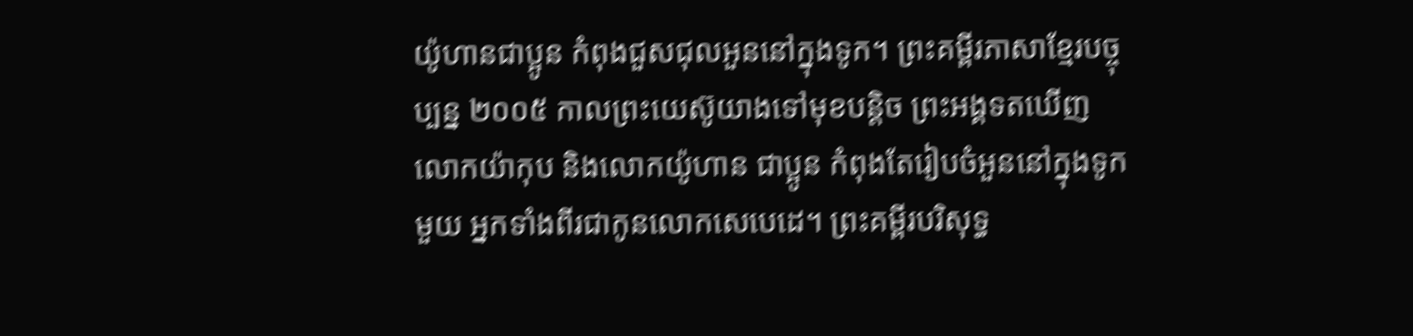យ៉ូហានជាប្អូន កំពុងជួសជុលអួននៅក្នុងទូក។ ព្រះគម្ពីរភាសាខ្មែរបច្ចុប្បន្ន ២០០៥ កាលព្រះយេស៊ូយាងទៅមុខបន្ដិច ព្រះអង្គទតឃើញលោកយ៉ាកុប និងលោកយ៉ូហាន ជាប្អូន កំពុងតែរៀបចំអួននៅក្នុងទូកមួយ អ្នកទាំងពីរជាកូនលោកសេបេដេ។ ព្រះគម្ពីរបរិសុទ្ធ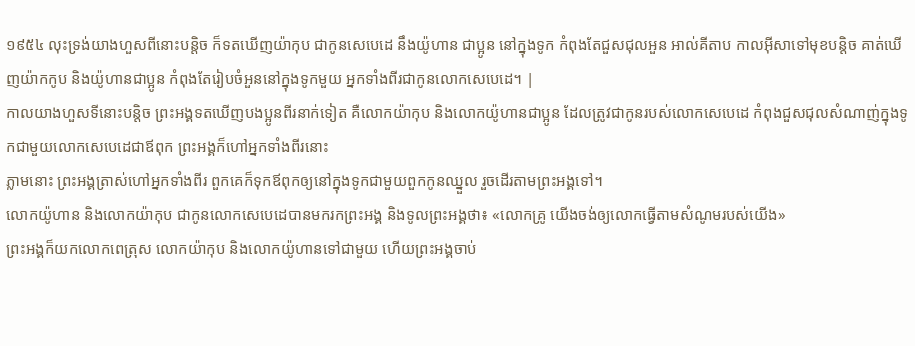១៩៥៤ លុះទ្រង់យាងហួសពីនោះបន្តិច ក៏ទតឃើញយ៉ាកុប ជាកូនសេបេដេ នឹងយ៉ូហាន ជាប្អូន នៅក្នុងទូក កំពុងតែជួសជុលអួន អាល់គីតាប កាលអ៊ីសាទៅមុខបន្ដិច គាត់ឃើញយ៉ាកកូប និងយ៉ូហានជាប្អូន កំពុងតែរៀបចំអួននៅក្នុងទូកមួយ អ្នកទាំងពីរជាកូនលោកសេបេដេ។ |
កាលយាងហួសទីនោះបន្ដិច ព្រះអង្គទតឃើញបងប្អូនពីរនាក់ទៀត គឺលោកយ៉ាកុប និងលោកយ៉ូហានជាប្អូន ដែលត្រូវជាកូនរបស់លោកសេបេដេ កំពុងជួសជុលសំណាញ់ក្នុងទូកជាមួយលោកសេបេដេជាឪពុក ព្រះអង្គក៏ហៅអ្នកទាំងពីរនោះ
ភ្លាមនោះ ព្រះអង្គត្រាស់ហៅអ្នកទាំងពីរ ពួកគេក៏ទុកឪពុកឲ្យនៅក្នុងទូកជាមួយពួកកូនឈ្នួល រួចដើរតាមព្រះអង្គទៅ។
លោកយ៉ូហាន និងលោកយ៉ាកុប ជាកូនលោកសេបេដេបានមករកព្រះអង្គ និងទូលព្រះអង្គថា៖ «លោកគ្រូ យើងចង់ឲ្យលោកធ្វើតាមសំណូមរបស់យើង»
ព្រះអង្គក៏យកលោកពេត្រុស លោកយ៉ាកុប និងលោកយ៉ូហានទៅជាមួយ ហើយព្រះអង្គចាប់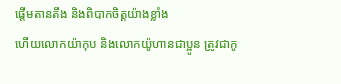ផ្ដើមតានតឹង និងពិបាកចិត្ដយ៉ាងខ្លាំង
ហើយលោកយ៉ាកុប និងលោកយ៉ូហានជាប្អូន ត្រូវជាកូ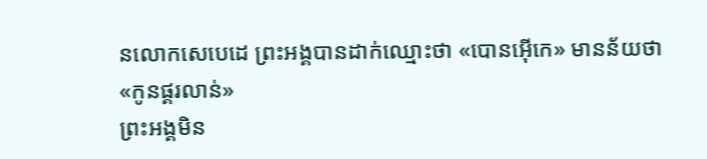នលោកសេបេដេ ព្រះអង្គបានដាក់ឈ្មោះថា «បោនអ៊ើកេ» មានន័យថា «កូនផ្គរលាន់»
ព្រះអង្គមិន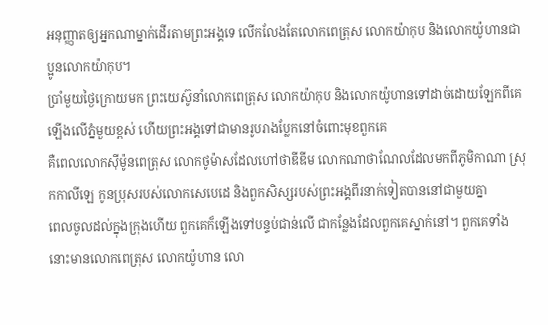អនុញ្ញាតឲ្យអ្នកណាម្នាក់ដើរតាមព្រះអង្គទេ លើកលែងតែលោកពេត្រុស លោកយ៉ាកុប និងលោកយ៉ូហានជាប្អូនលោកយ៉ាកុប។
ប្រាំមួយថ្ងៃក្រោយមក ព្រះយេស៊ូនាំលោកពេត្រុស លោកយ៉ាកុប និងលោកយ៉ូហានទៅដាច់ដោយឡែកពីគេ ឡើងលើភ្នំមួយខ្ពស់ ហើយព្រះអង្គទៅជាមានរូបរាងប្លែកនៅចំពោះមុខពួកគេ
គឺពេលលោកស៊ីម៉ូនពេត្រុស លោកថូម៉ាសដែលហៅថាឌីឌីម លោកណាថាណែលដែលមកពីភូមិកាណា ស្រុកកាលីឡេ កូនប្រុសរបស់លោកសេបេដេ និងពួកសិស្សរបស់ព្រះអង្គពីរនាក់ទៀតបាននៅជាមួយគ្នា
ពេលចូលដល់ក្នុងក្រុងហើយ ពួកគេក៏ឡើងទៅបន្ទប់ជាន់លើ ជាកន្លែងដែលពួកគេស្នាក់នៅ។ ពួកគេទាំងនោះមានលោកពេត្រុស លោកយ៉ូហាន លោ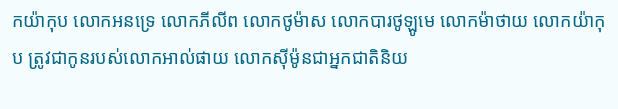កយ៉ាកុប លោកអនទ្រេ លោកភីលីព លោកថូម៉ាស លោកបារថូឡូមេ លោកម៉ាថាយ លោកយ៉ាកុប ត្រូវជាកូនរបស់លោកអាល់ផាយ លោកស៊ីម៉ូនជាអ្នកជាតិនិយ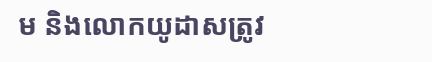ម និងលោកយូដាសត្រូវ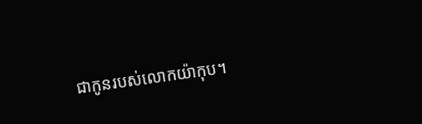ជាកូនរបស់លោកយ៉ាកុប។